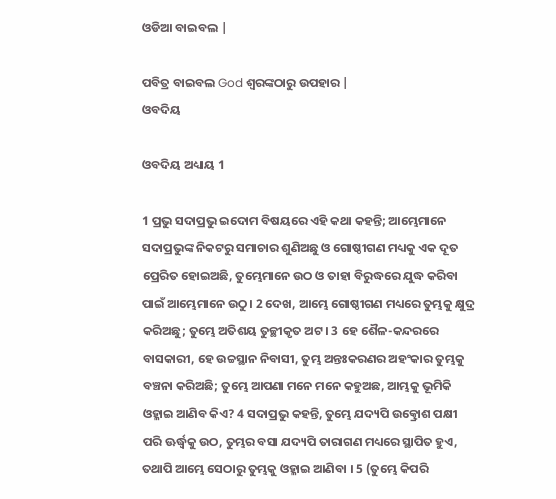ଓଡିଆ ବାଇବଲ |

ପବିତ୍ର ବାଇବଲ God ଶ୍ବରଙ୍କଠାରୁ ଉପହାର |
ଓବଦିୟ

ଓବଦିୟ ଅଧ୍ୟାୟ 1

1 ପ୍ରଭୁ ସଦାପ୍ରଭୁ ଇଦୋମ ବିଷୟରେ ଏହି କଥା କହନ୍ତି; ଆମ୍ଭେମାନେ ସଦାପ୍ରଭୁଙ୍କ ନିକଟରୁ ସମାଚାର ଶୁଣିଅଛୁ ଓ ଗୋଷ୍ଠୀଗଣ ମଧ୍ୟକୁ ଏକ ଦୂତ ପ୍ରେରିତ ହୋଇଅଛି, ତୁମ୍ଭେମାନେ ଉଠ ଓ ତାହା ବିରୁଦ୍ଧରେ ଯୁଦ୍ଧ କରିବା ପାଇଁ ଆମ୍ଭେମାନେ ଉଠୁ। 2 ଦେଖ, ଆମ୍ଭେ ଗୋଷ୍ଠୀଗଣ ମଧ୍ୟରେ ତୁମ୍ଭକୁ କ୍ଷୁଦ୍ର କରିଅଛୁ; ତୁମ୍ଭେ ଅତିଶୟ ତୁଚ୍ଛୀକୃତ ଅଟ । 3 ହେ ଶୈଳ-କନ୍ଦରରେ ବାସକାରୀ, ହେ ଉଚ୍ଚସ୍ଥାନ ନିବାସୀ, ତୁମ୍ଭ ଅନ୍ତଃକରଣର ଅହଂକାର ତୁମ୍ଭକୁ ବଞ୍ଚନା କରିଅଛି; ତୁମ୍ଭେ ଆପଣା ମନେ ମନେ କହୁଅଛ, ଆମ୍ଭକୁ ଭୂମିକି ଓହ୍ଳାଇ ଆଣିବ କିଏ? 4 ସଦାପ୍ରଭୁ କହନ୍ତି, ତୁମ୍ଭେ ଯଦ୍ୟପି ଉତ୍କ୍ରୋଶ ପକ୍ଷୀ ପରି ଊର୍ଦ୍ଧ୍ଵକୁ ଉଠ, ତୁମ୍ଭର ବସା ଯଦ୍ୟପି ତାରାଗଣ ମଧ୍ୟରେ ସ୍ଥାପିତ ହୁଏ, ତଥାପି ଆମ୍ଭେ ସେଠାରୁ ତୁମ୍ଭକୁ ଓହ୍ଳାଇ ଆଣିବା । 5 (ତୁମ୍ଭେ କିପରି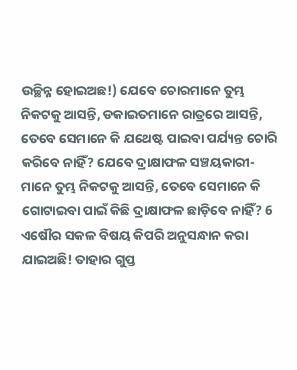ଉଚ୍ଛିନ୍ନ ହୋଇଅଛ!) ଯେବେ ଚୋରମାନେ ତୁମ୍ଭ ନିକଟକୁ ଆସନ୍ତି, ଡକାଇତମାନେ ରାତ୍ରରେ ଆସନ୍ତି, ତେବେ ସେମାନେ କି ଯଥେଷ୍ଟ ପାଇବା ପର୍ଯ୍ୟନ୍ତ ଚୋରି କରିବେ ନାହିଁ? ଯେବେ ଦ୍ରାକ୍ଷାଫଳ ସଞ୍ଚୟକାରୀ-ମାନେ ତୁମ୍ଭ ନିକଟକୁ ଆସନ୍ତି, ତେବେ ସେମାନେ କି ଗୋଟାଇବା ପାଇଁ କିଛି ଦ୍ରାକ୍ଷାଫଳ ଛାଡ଼ିବେ ନାହିଁ? 6 ଏଷୌର ସକଳ ବିଷୟ କିପରି ଅନୁସନ୍ଧାନ କରା ଯାଇଅଛି! ତାହାର ଗୁପ୍ତ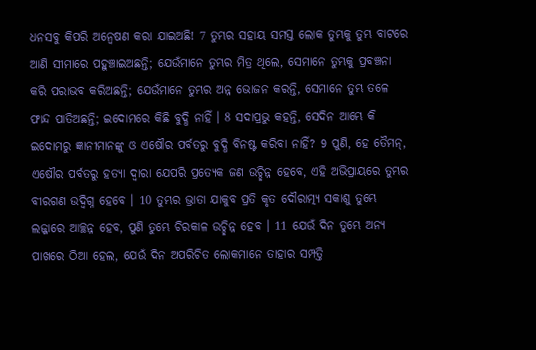ଧନସବୁ କିପରି ଅନ୍ଵେଷଣ କରା ଯାଇଅଛି! 7 ତୁମ୍ଭର ସହାୟ ସମସ୍ତ ଲୋକ ତୁମ୍ଭକୁ ତୁମ୍ଭ ବାଟରେ ଆଣି ସୀମାରେ ପହୁଞ୍ଚାଇଅଛନ୍ତି; ଯେଉଁମାନେ ତୁମ୍ଭର ମିତ୍ର ଥିଲେ, ସେମାନେ ତୁମ୍ଭକୁ ପ୍ରବଞ୍ଚନା କରି ପରାଭବ କରିଅଛନ୍ତି; ଯେଉଁମାନେ ତୁମ୍ଭର ଅନ୍ନ ଭୋଜନ କରନ୍ତି, ସେମାନେ ତୁମ୍ଭ ତଳେ ଫାନ୍ଦ ପାତିଅଛନ୍ତି; ଇଦୋମରେ କିଛି ବୁଦ୍ଧି ନାହିଁ । 8 ସଦାପ୍ରଭୁ କହନ୍ତି, ସେଦିନ ଆମ୍ଭେ କି ଇଦୋମରୁ ଜ୍ଞାନୀମାନଙ୍କୁ ଓ ଏଷୌର ପର୍ବତରୁ ବୁଦ୍ଧି ବିନଷ୍ଟ କରିବା ନାହିଁ? 9 ପୁଣି, ହେ ତୈମନ୍, ଏଷୌର ପର୍ବତରୁ ହତ୍ୟା ଦ୍ଵାରା ଯେପରି ପ୍ରତ୍ୟେକ ଜଣ ଉଚ୍ଛିନ୍ନ ହେବେ, ଏହି ଅଭିପ୍ରାୟରେ ତୁମ୍ଭର ବୀରଗଣ ଉଦ୍ବିଗ୍ନ ହେବେ । 10 ତୁମ୍ଭର ଭ୍ରାତା ଯାକୁବ ପ୍ରତି କୃତ ଦୌରାତ୍ମ୍ୟ ସକାଶୁ ତୁମ୍ଭେ ଲଜ୍ଜାରେ ଆଚ୍ଛନ୍ନ ହେବ, ପୁଣି ତୁମ୍ଭେ ଚିରକାଳ ଉଚ୍ଛିନ୍ନ ହେବ । 11 ଯେଉଁ ଦିନ ତୁମ୍ଭେ ଅନ୍ୟ ପାଖରେ ଠିଆ ହେଲ, ଯେଉଁ ଦିନ ଅପରିଚିତ ଲୋକମାନେ ତାହାର ସମ୍ପତ୍ତି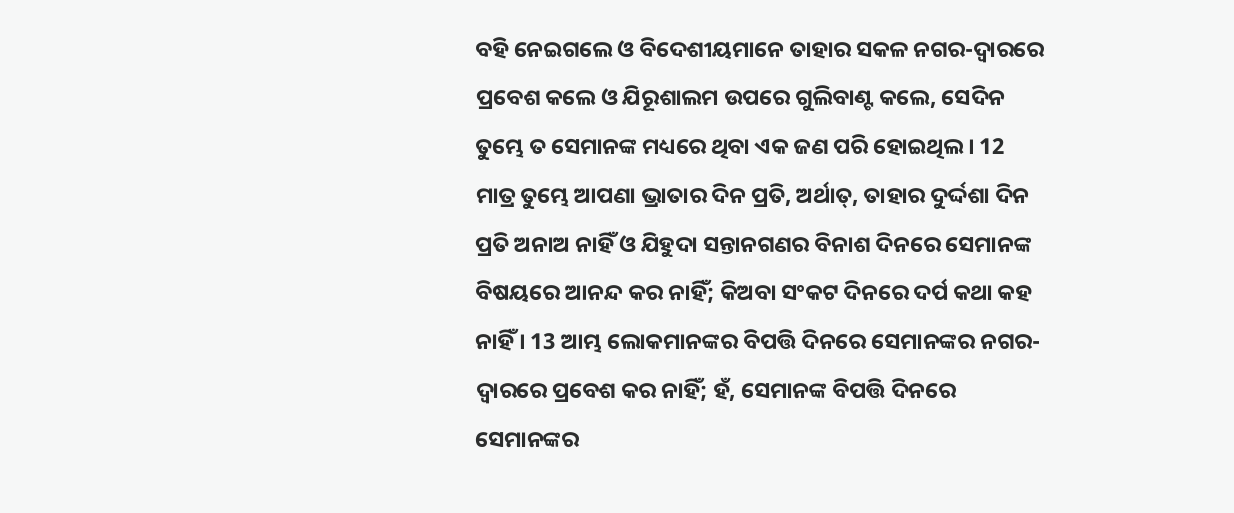ବହି ନେଇଗଲେ ଓ ବିଦେଶୀୟମାନେ ତାହାର ସକଳ ନଗର-ଦ୍ଵାରରେ ପ୍ରବେଶ କଲେ ଓ ଯିରୂଶାଲମ ଉପରେ ଗୁଲିବାଣ୍ଟ କଲେ, ସେଦିନ ତୁମ୍ଭେ ତ ସେମାନଙ୍କ ମଧ୍ୟରେ ଥିବା ଏକ ଜଣ ପରି ହୋଇଥିଲ । 12 ମାତ୍ର ତୁମ୍ଭେ ଆପଣା ଭ୍ରାତାର ଦିନ ପ୍ରତି, ଅର୍ଥାତ୍, ତାହାର ଦୁର୍ଦ୍ଦଶା ଦିନ ପ୍ରତି ଅନାଅ ନାହିଁ ଓ ଯିହୁଦା ସନ୍ତାନଗଣର ବିନାଶ ଦିନରେ ସେମାନଙ୍କ ବିଷୟରେ ଆନନ୍ଦ କର ନାହିଁ; କିଅବା ସଂକଟ ଦିନରେ ଦର୍ପ କଥା କହ ନାହିଁ । 13 ଆମ୍ଭ ଲୋକମାନଙ୍କର ବିପତ୍ତି ଦିନରେ ସେମାନଙ୍କର ନଗର-ଦ୍ଵାରରେ ପ୍ରବେଶ କର ନାହିଁ; ହଁ, ସେମାନଙ୍କ ବିପତ୍ତି ଦିନରେ ସେମାନଙ୍କର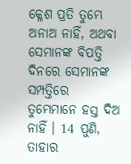କ୍ଳେଶ ପ୍ରତି ତୁମ୍ଭେ ଅନାଅ ନାହିଁ, ଅଥବା ସେମାନଙ୍କ ବିପତ୍ତି ଦିନରେ ସେମାନଙ୍କ ସମ୍ପତ୍ତିରେ ତୁମ୍ଭେମାନେ ହସ୍ତ ଦିଅ ନାହିଁ । 14 ପୁଣି, ତାହାର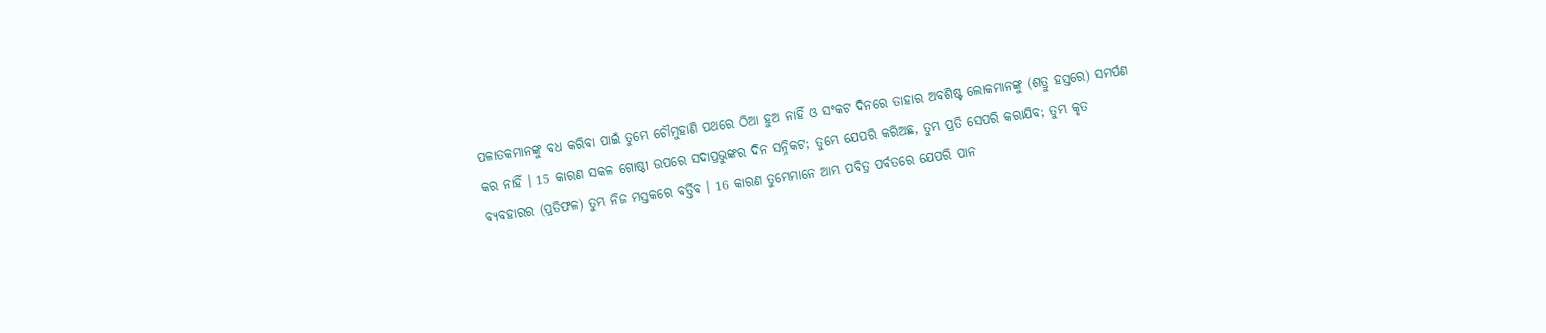ପଳାତକମାନଙ୍କୁ ବଧ କରିବା ପାଇଁ ତୁମ୍ଭେ ଚୌମୁହାଣି ପଥରେ ଠିଆ ହୁଅ ନାହିଁ ଓ ସଂକଟ ଦିନରେ ତାହାର ଅବଶିଷ୍ଟ ଲୋକମାନଙ୍କୁ (ଶତ୍ରୁ ହସ୍ତରେ) ସମର୍ପଣ କର ନାହିଁ । 15 କାରଣ ସକଳ ଗୋଷ୍ଠୀ ଉପରେ ସଦାପ୍ରଭୁଙ୍କର ଦିନ ସନ୍ନିକଟ; ତୁମ୍ଭେ ଯେପରି କରିଅଛ, ତୁମ୍ଭ ପ୍ରତି ସେପରି କରାଯିବ; ତୁମ୍ଭ କୃତ ବ୍ୟବହାରର (ପ୍ରତିଫଳ) ତୁମ୍ଭ ନିଜ ମସ୍ତକରେ ବର୍ତ୍ତିବ । 16 କାରଣ ତୁମ୍ଭେମାନେ ଆମ୍ଭ ପବିତ୍ର ପର୍ବତରେ ଯେପରି ପାନ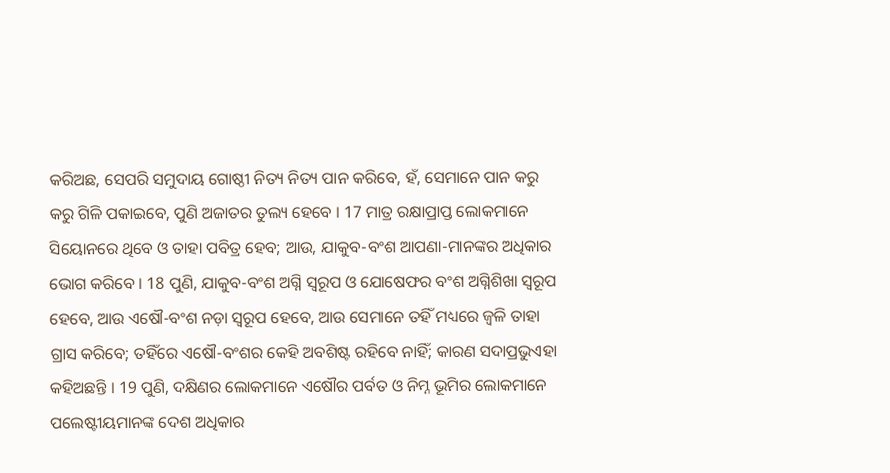କରିଅଛ, ସେପରି ସମୁଦାୟ ଗୋଷ୍ଠୀ ନିତ୍ୟ ନିତ୍ୟ ପାନ କରିବେ, ହଁ, ସେମାନେ ପାନ କରୁ କରୁ ଗିଳି ପକାଇବେ, ପୁଣି ଅଜାତର ତୁଲ୍ୟ ହେବେ । 17 ମାତ୍ର ରକ୍ଷାପ୍ରାପ୍ତ ଲୋକମାନେ ସିୟୋନରେ ଥିବେ ଓ ତାହା ପବିତ୍ର ହେବ; ଆଉ, ଯାକୁବ-ବଂଶ ଆପଣା-ମାନଙ୍କର ଅଧିକାର ଭୋଗ କରିବେ । 18 ପୁଣି, ଯାକୁବ-ବଂଶ ଅଗ୍ନି ସ୍ଵରୂପ ଓ ଯୋଷେଫର ବଂଶ ଅଗ୍ନିଶିଖା ସ୍ଵରୂପ ହେବେ, ଆଉ ଏଷୌ-ବଂଶ ନଡ଼ା ସ୍ଵରୂପ ହେବେ, ଆଉ ସେମାନେ ତହିଁ ମଧ୍ୟରେ ଜ୍ଵଳି ତାହା ଗ୍ରାସ କରିବେ; ତହିଁରେ ଏଷୌ-ବଂଶର କେହି ଅବଶିଷ୍ଟ ରହିବେ ନାହିଁ; କାରଣ ସଦାପ୍ରଭୁଏହା କହିଅଛନ୍ତି । 19 ପୁଣି, ଦକ୍ଷିଣର ଲୋକମାନେ ଏଷୌର ପର୍ବତ ଓ ନିମ୍ନ ଭୂମିର ଲୋକମାନେ ପଲେଷ୍ଟୀୟମାନଙ୍କ ଦେଶ ଅଧିକାର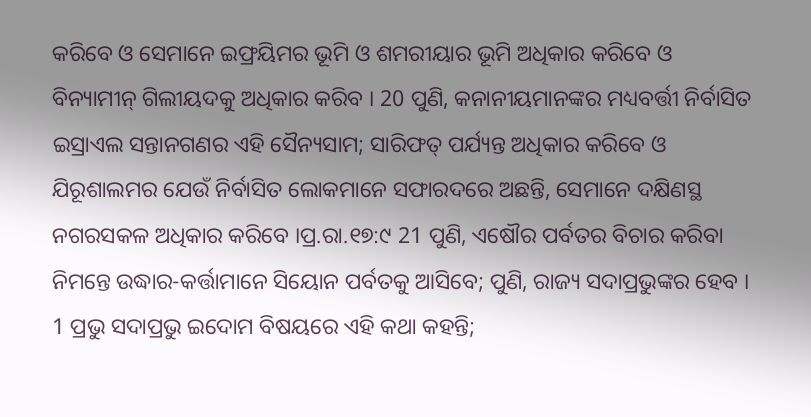କରିବେ ଓ ସେମାନେ ଇଫ୍ରୟିମର ଭୂମି ଓ ଶମରୀୟାର ଭୂମି ଅଧିକାର କରିବେ ଓ ବିନ୍ୟାମୀନ୍ ଗିଲୀୟଦକୁ ଅଧିକାର କରିବ । 20 ପୁଣି, କନାନୀୟମାନଙ୍କର ମଧ୍ୟବର୍ତ୍ତୀ ନିର୍ବାସିତ ଇସ୍ରାଏଲ ସନ୍ତାନଗଣର ଏହି ସୈନ୍ୟସାମ; ସାରିଫତ୍ ପର୍ଯ୍ୟନ୍ତ ଅଧିକାର କରିବେ ଓ ଯିରୂଶାଲମର ଯେଉଁ ନିର୍ବାସିତ ଲୋକମାନେ ସଫାରଦରେ ଅଛନ୍ତି, ସେମାନେ ଦକ୍ଷିଣସ୍ଥ ନଗରସକଳ ଅଧିକାର କରିବେ ।ପ୍ର.ରା.୧୭:୯ 21 ପୁଣି, ଏଷୌର ପର୍ବତର ବିଚାର କରିବା ନିମନ୍ତେ ଉଦ୍ଧାର-କର୍ତ୍ତାମାନେ ସିୟୋନ ପର୍ବତକୁ ଆସିବେ; ପୁଣି, ରାଜ୍ୟ ସଦାପ୍ରଭୁଙ୍କର ହେବ ।
1 ପ୍ରଭୁ ସଦାପ୍ରଭୁ ଇଦୋମ ବିଷୟରେ ଏହି କଥା କହନ୍ତି;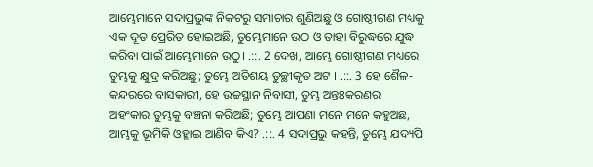ଆମ୍ଭେମାନେ ସଦାପ୍ରଭୁଙ୍କ ନିକଟରୁ ସମାଚାର ଶୁଣିଅଛୁ ଓ ଗୋଷ୍ଠୀଗଣ ମଧ୍ୟକୁ ଏକ ଦୂତ ପ୍ରେରିତ ହୋଇଅଛି, ତୁମ୍ଭେମାନେ ଉଠ ଓ ତାହା ବିରୁଦ୍ଧରେ ଯୁଦ୍ଧ କରିବା ପାଇଁ ଆମ୍ଭେମାନେ ଉଠୁ। .::. 2 ଦେଖ, ଆମ୍ଭେ ଗୋଷ୍ଠୀଗଣ ମଧ୍ୟରେ ତୁମ୍ଭକୁ କ୍ଷୁଦ୍ର କରିଅଛୁ; ତୁମ୍ଭେ ଅତିଶୟ ତୁଚ୍ଛୀକୃତ ଅଟ । .::. 3 ହେ ଶୈଳ-କନ୍ଦରରେ ବାସକାରୀ, ହେ ଉଚ୍ଚସ୍ଥାନ ନିବାସୀ, ତୁମ୍ଭ ଅନ୍ତଃକରଣର ଅହଂକାର ତୁମ୍ଭକୁ ବଞ୍ଚନା କରିଅଛି; ତୁମ୍ଭେ ଆପଣା ମନେ ମନେ କହୁଅଛ, ଆମ୍ଭକୁ ଭୂମିକି ଓହ୍ଳାଇ ଆଣିବ କିଏ? .::. 4 ସଦାପ୍ରଭୁ କହନ୍ତି, ତୁମ୍ଭେ ଯଦ୍ୟପି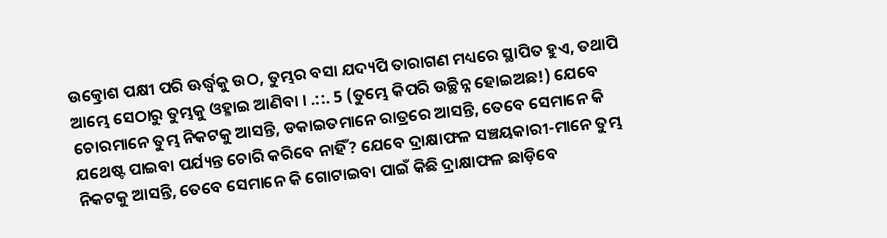ଉତ୍କ୍ରୋଶ ପକ୍ଷୀ ପରି ଊର୍ଦ୍ଧ୍ଵକୁ ଉଠ, ତୁମ୍ଭର ବସା ଯଦ୍ୟପି ତାରାଗଣ ମଧ୍ୟରେ ସ୍ଥାପିତ ହୁଏ, ତଥାପି ଆମ୍ଭେ ସେଠାରୁ ତୁମ୍ଭକୁ ଓହ୍ଳାଇ ଆଣିବା । .::. 5 (ତୁମ୍ଭେ କିପରି ଉଚ୍ଛିନ୍ନ ହୋଇଅଛ!) ଯେବେ ଚୋରମାନେ ତୁମ୍ଭ ନିକଟକୁ ଆସନ୍ତି, ଡକାଇତମାନେ ରାତ୍ରରେ ଆସନ୍ତି, ତେବେ ସେମାନେ କି ଯଥେଷ୍ଟ ପାଇବା ପର୍ଯ୍ୟନ୍ତ ଚୋରି କରିବେ ନାହିଁ? ଯେବେ ଦ୍ରାକ୍ଷାଫଳ ସଞ୍ଚୟକାରୀ-ମାନେ ତୁମ୍ଭ ନିକଟକୁ ଆସନ୍ତି, ତେବେ ସେମାନେ କି ଗୋଟାଇବା ପାଇଁ କିଛି ଦ୍ରାକ୍ଷାଫଳ ଛାଡ଼ିବେ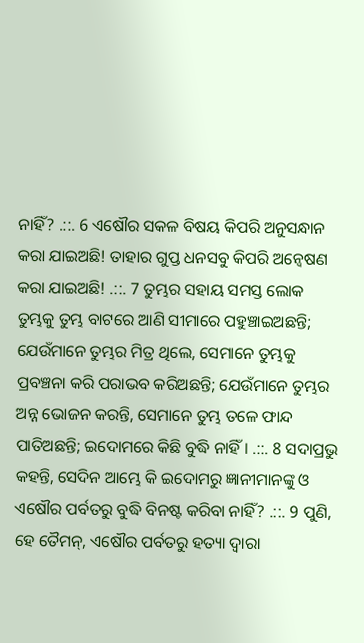ନାହିଁ? .::. 6 ଏଷୌର ସକଳ ବିଷୟ କିପରି ଅନୁସନ୍ଧାନ କରା ଯାଇଅଛି! ତାହାର ଗୁପ୍ତ ଧନସବୁ କିପରି ଅନ୍ଵେଷଣ କରା ଯାଇଅଛି! .::. 7 ତୁମ୍ଭର ସହାୟ ସମସ୍ତ ଲୋକ ତୁମ୍ଭକୁ ତୁମ୍ଭ ବାଟରେ ଆଣି ସୀମାରେ ପହୁଞ୍ଚାଇଅଛନ୍ତି; ଯେଉଁମାନେ ତୁମ୍ଭର ମିତ୍ର ଥିଲେ, ସେମାନେ ତୁମ୍ଭକୁ ପ୍ରବଞ୍ଚନା କରି ପରାଭବ କରିଅଛନ୍ତି; ଯେଉଁମାନେ ତୁମ୍ଭର ଅନ୍ନ ଭୋଜନ କରନ୍ତି, ସେମାନେ ତୁମ୍ଭ ତଳେ ଫାନ୍ଦ ପାତିଅଛନ୍ତି; ଇଦୋମରେ କିଛି ବୁଦ୍ଧି ନାହିଁ । .::. 8 ସଦାପ୍ରଭୁ କହନ୍ତି, ସେଦିନ ଆମ୍ଭେ କି ଇଦୋମରୁ ଜ୍ଞାନୀମାନଙ୍କୁ ଓ ଏଷୌର ପର୍ବତରୁ ବୁଦ୍ଧି ବିନଷ୍ଟ କରିବା ନାହିଁ? .::. 9 ପୁଣି, ହେ ତୈମନ୍, ଏଷୌର ପର୍ବତରୁ ହତ୍ୟା ଦ୍ଵାରା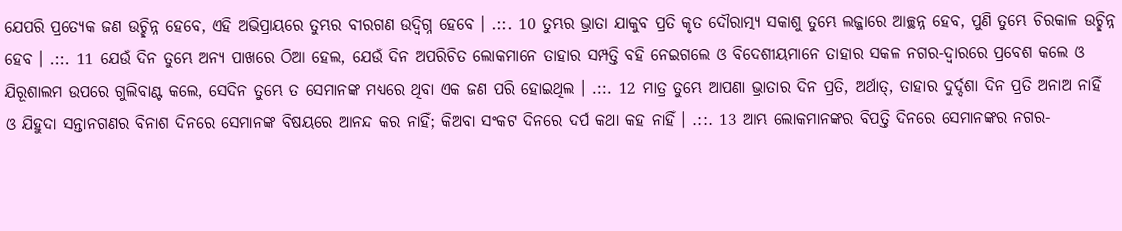ଯେପରି ପ୍ରତ୍ୟେକ ଜଣ ଉଚ୍ଛିନ୍ନ ହେବେ, ଏହି ଅଭିପ୍ରାୟରେ ତୁମ୍ଭର ବୀରଗଣ ଉଦ୍ବିଗ୍ନ ହେବେ । .::. 10 ତୁମ୍ଭର ଭ୍ରାତା ଯାକୁବ ପ୍ରତି କୃତ ଦୌରାତ୍ମ୍ୟ ସକାଶୁ ତୁମ୍ଭେ ଲଜ୍ଜାରେ ଆଚ୍ଛନ୍ନ ହେବ, ପୁଣି ତୁମ୍ଭେ ଚିରକାଳ ଉଚ୍ଛିନ୍ନ ହେବ । .::. 11 ଯେଉଁ ଦିନ ତୁମ୍ଭେ ଅନ୍ୟ ପାଖରେ ଠିଆ ହେଲ, ଯେଉଁ ଦିନ ଅପରିଚିତ ଲୋକମାନେ ତାହାର ସମ୍ପତ୍ତି ବହି ନେଇଗଲେ ଓ ବିଦେଶୀୟମାନେ ତାହାର ସକଳ ନଗର-ଦ୍ଵାରରେ ପ୍ରବେଶ କଲେ ଓ ଯିରୂଶାଲମ ଉପରେ ଗୁଲିବାଣ୍ଟ କଲେ, ସେଦିନ ତୁମ୍ଭେ ତ ସେମାନଙ୍କ ମଧ୍ୟରେ ଥିବା ଏକ ଜଣ ପରି ହୋଇଥିଲ । .::. 12 ମାତ୍ର ତୁମ୍ଭେ ଆପଣା ଭ୍ରାତାର ଦିନ ପ୍ରତି, ଅର୍ଥାତ୍, ତାହାର ଦୁର୍ଦ୍ଦଶା ଦିନ ପ୍ରତି ଅନାଅ ନାହିଁ ଓ ଯିହୁଦା ସନ୍ତାନଗଣର ବିନାଶ ଦିନରେ ସେମାନଙ୍କ ବିଷୟରେ ଆନନ୍ଦ କର ନାହିଁ; କିଅବା ସଂକଟ ଦିନରେ ଦର୍ପ କଥା କହ ନାହିଁ । .::. 13 ଆମ୍ଭ ଲୋକମାନଙ୍କର ବିପତ୍ତି ଦିନରେ ସେମାନଙ୍କର ନଗର-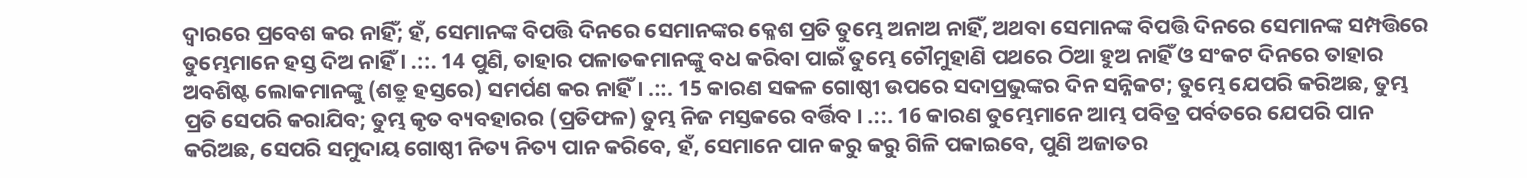ଦ୍ଵାରରେ ପ୍ରବେଶ କର ନାହିଁ; ହଁ, ସେମାନଙ୍କ ବିପତ୍ତି ଦିନରେ ସେମାନଙ୍କର କ୍ଳେଶ ପ୍ରତି ତୁମ୍ଭେ ଅନାଅ ନାହିଁ, ଅଥବା ସେମାନଙ୍କ ବିପତ୍ତି ଦିନରେ ସେମାନଙ୍କ ସମ୍ପତ୍ତିରେ ତୁମ୍ଭେମାନେ ହସ୍ତ ଦିଅ ନାହିଁ । .::. 14 ପୁଣି, ତାହାର ପଳାତକମାନଙ୍କୁ ବଧ କରିବା ପାଇଁ ତୁମ୍ଭେ ଚୌମୁହାଣି ପଥରେ ଠିଆ ହୁଅ ନାହିଁ ଓ ସଂକଟ ଦିନରେ ତାହାର ଅବଶିଷ୍ଟ ଲୋକମାନଙ୍କୁ (ଶତ୍ରୁ ହସ୍ତରେ) ସମର୍ପଣ କର ନାହିଁ । .::. 15 କାରଣ ସକଳ ଗୋଷ୍ଠୀ ଉପରେ ସଦାପ୍ରଭୁଙ୍କର ଦିନ ସନ୍ନିକଟ; ତୁମ୍ଭେ ଯେପରି କରିଅଛ, ତୁମ୍ଭ ପ୍ରତି ସେପରି କରାଯିବ; ତୁମ୍ଭ କୃତ ବ୍ୟବହାରର (ପ୍ରତିଫଳ) ତୁମ୍ଭ ନିଜ ମସ୍ତକରେ ବର୍ତ୍ତିବ । .::. 16 କାରଣ ତୁମ୍ଭେମାନେ ଆମ୍ଭ ପବିତ୍ର ପର୍ବତରେ ଯେପରି ପାନ କରିଅଛ, ସେପରି ସମୁଦାୟ ଗୋଷ୍ଠୀ ନିତ୍ୟ ନିତ୍ୟ ପାନ କରିବେ, ହଁ, ସେମାନେ ପାନ କରୁ କରୁ ଗିଳି ପକାଇବେ, ପୁଣି ଅଜାତର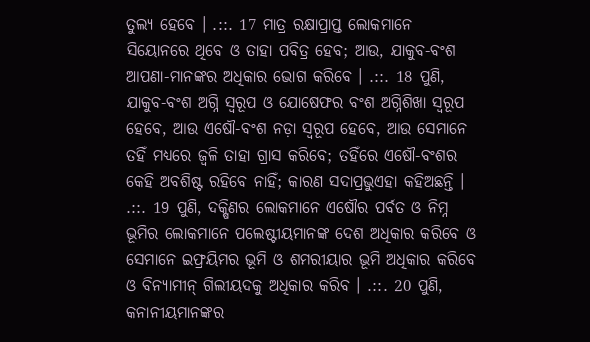ତୁଲ୍ୟ ହେବେ । .::. 17 ମାତ୍ର ରକ୍ଷାପ୍ରାପ୍ତ ଲୋକମାନେ ସିୟୋନରେ ଥିବେ ଓ ତାହା ପବିତ୍ର ହେବ; ଆଉ, ଯାକୁବ-ବଂଶ ଆପଣା-ମାନଙ୍କର ଅଧିକାର ଭୋଗ କରିବେ । .::. 18 ପୁଣି, ଯାକୁବ-ବଂଶ ଅଗ୍ନି ସ୍ଵରୂପ ଓ ଯୋଷେଫର ବଂଶ ଅଗ୍ନିଶିଖା ସ୍ଵରୂପ ହେବେ, ଆଉ ଏଷୌ-ବଂଶ ନଡ଼ା ସ୍ଵରୂପ ହେବେ, ଆଉ ସେମାନେ ତହିଁ ମଧ୍ୟରେ ଜ୍ଵଳି ତାହା ଗ୍ରାସ କରିବେ; ତହିଁରେ ଏଷୌ-ବଂଶର କେହି ଅବଶିଷ୍ଟ ରହିବେ ନାହିଁ; କାରଣ ସଦାପ୍ରଭୁଏହା କହିଅଛନ୍ତି । .::. 19 ପୁଣି, ଦକ୍ଷିଣର ଲୋକମାନେ ଏଷୌର ପର୍ବତ ଓ ନିମ୍ନ ଭୂମିର ଲୋକମାନେ ପଲେଷ୍ଟୀୟମାନଙ୍କ ଦେଶ ଅଧିକାର କରିବେ ଓ ସେମାନେ ଇଫ୍ରୟିମର ଭୂମି ଓ ଶମରୀୟାର ଭୂମି ଅଧିକାର କରିବେ ଓ ବିନ୍ୟାମୀନ୍ ଗିଲୀୟଦକୁ ଅଧିକାର କରିବ । .::. 20 ପୁଣି, କନାନୀୟମାନଙ୍କର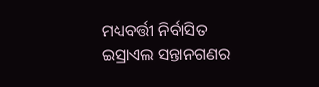ମଧ୍ୟବର୍ତ୍ତୀ ନିର୍ବାସିତ ଇସ୍ରାଏଲ ସନ୍ତାନଗଣର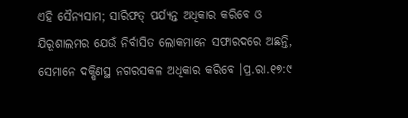ଏହି ସୈନ୍ୟସାମ; ସାରିଫତ୍ ପର୍ଯ୍ୟନ୍ତ ଅଧିକାର କରିବେ ଓ ଯିରୂଶାଲମର ଯେଉଁ ନିର୍ବାସିତ ଲୋକମାନେ ସଫାରଦରେ ଅଛନ୍ତି, ସେମାନେ ଦକ୍ଷିଣସ୍ଥ ନଗରସକଳ ଅଧିକାର କରିବେ ।ପ୍ର.ରା.୧୭:୯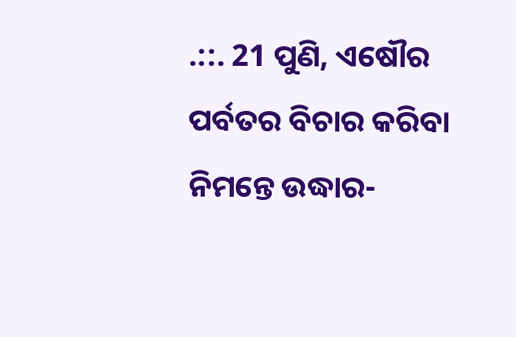.::. 21 ପୁଣି, ଏଷୌର ପର୍ବତର ବିଚାର କରିବା ନିମନ୍ତେ ଉଦ୍ଧାର-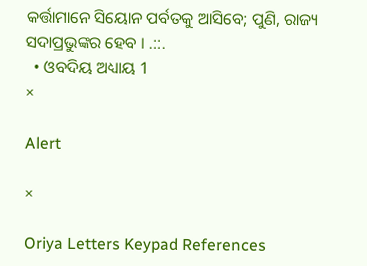କର୍ତ୍ତାମାନେ ସିୟୋନ ପର୍ବତକୁ ଆସିବେ; ପୁଣି, ରାଜ୍ୟ ସଦାପ୍ରଭୁଙ୍କର ହେବ । .::.
  • ଓବଦିୟ ଅଧ୍ୟାୟ 1
×

Alert

×

Oriya Letters Keypad References